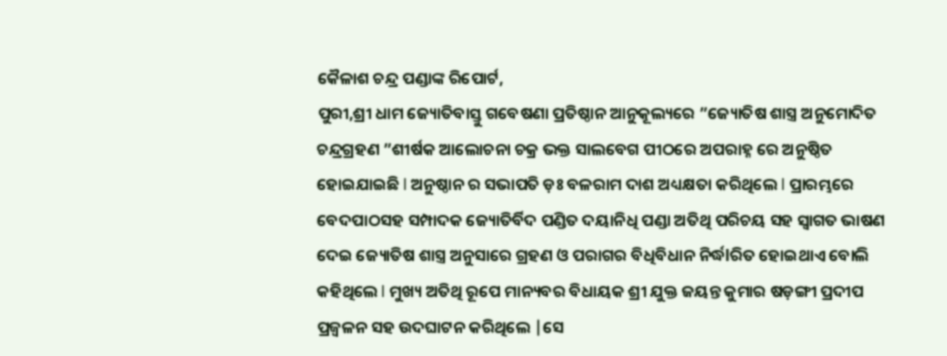କୈଳାଶ ଚନ୍ଦ୍ର ପଣ୍ଡାଙ୍କ ରିପୋର୍ଟ,
ପୁରୀ,ଶ୍ରୀ ଧାମ ଜ୍ୟୋତିବାସ୍ତୁ ଗବେଷଣା ପ୍ରତିଷ୍ଠାନ ଆନୁକୂଲ୍ୟରେ ”ଜ୍ୟୋତିଷ ଶାସ୍ତ୍ର ଅନୁମୋଦିତ ଚନ୍ଦ୍ରଗ୍ରହଣ ”ଶୀର୍ଷକ ଆଲୋଚନା ଚକ୍ର ଭକ୍ତ ସାଲବେଗ ପୀଠରେ ଅପରାହ୍ନ ରେ ଅନୁଷ୍ଠିତ ହୋଇଯାଇଛି l ଅନୁଷ୍ଠାନ ର ସଭାପତି ଡ଼ଃ ବଳରାମ ଦାଶ ଅଧ୍ୟକ୍ଷତା କରିଥିଲେ l ପ୍ରାରମ୍ଭରେ ବେଦପାଠସହ ସମ୍ପାଦକ ଜ୍ୟୋତିର୍ବିଦ ପଣ୍ଡିତ ଦୟାନିଧି ପଣ୍ଡା ଅତିଥି ପରିଚୟ ସହ ସ୍ୱାଗତ ଭାଷଣ ଦେଇ ଜ୍ୟୋତିଷ ଶାସ୍ତ୍ର ଅନୁସାରେ ଗ୍ରହଣ ଓ ପରାଗର ବିଧିବିଧାନ ନିର୍ଦ୍ଧlରିତ ହୋଇଥାଏ ବୋଲି କହିଥିଲେ l ମୁଖ୍ୟ ଅତିଥି ରୂପେ ମାନ୍ୟବର ବିଧାୟକ ଶ୍ରୀ ଯୁକ୍ତ ଜୟନ୍ତ କୁମାର ଷଡ଼ଙ୍ଗୀ ପ୍ରଦୀପ ପ୍ରଜ୍ବଳନ ସହ ଉଦଘାଟନ କରିଥିଲେ |ସେ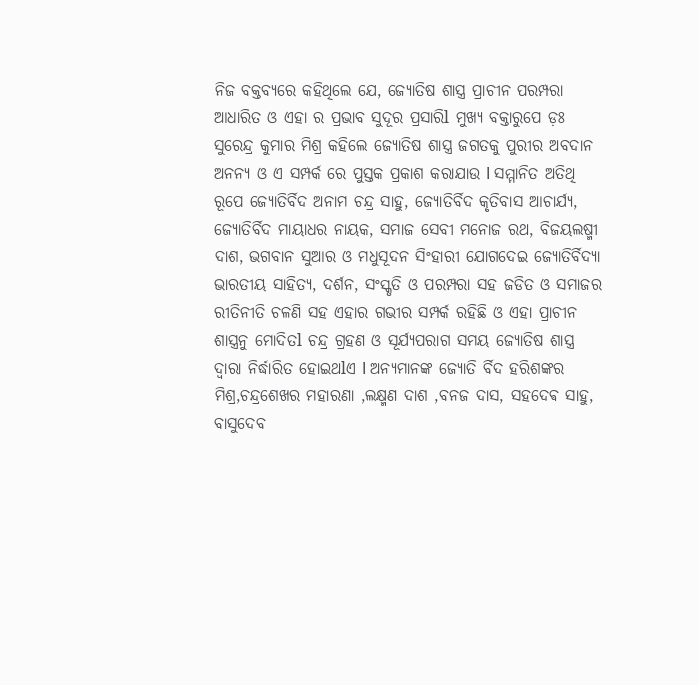ନିଜ ବକ୍ତବ୍ୟରେ କହିଥିଲେ ଯେ, ଜ୍ୟୋତିଷ ଶାସ୍ତ୍ର ପ୍ରାଚୀନ ପରମ୍ପରା ଆଧାରିତ ଓ ଏହା ର ପ୍ରଭାବ ସୁଦୂର ପ୍ରସାରିl ମୁଖ୍ୟ ବକ୍ତାରୁପେ ଡ଼ଃ ସୁରେନ୍ଦ୍ର କୁମାର ମିଶ୍ର କହିଲେ ଜ୍ୟୋତିଷ ଶାସ୍ତ୍ର ଜଗତକୁ ପୁରୀର ଅବଦାନ ଅନନ୍ୟ ଓ ଏ ସମ୍ପର୍କ ରେ ପୁସ୍ତକ ପ୍ରକାଶ କରାଯାଉ l ସମ୍ମାନିତ ଅତିଥି ରୂପେ ଜ୍ୟୋତିର୍ବିଦ ଅନାମ ଚନ୍ଦ୍ର ସାହୁ, ଜ୍ୟୋତିର୍ବିଦ କୃତିବାସ ଆଚାର୍ଯ୍ୟ, ଜ୍ୟୋତିର୍ବିଦ ମାୟାଧର ନାୟକ, ସମାଜ ସେବୀ ମନୋଜ ରଥ, ବିଜୟଲଷ୍ମୀ ଦାଶ, ଭଗବାନ ସୁଆର ଓ ମଧୁସୂଦନ ସିଂହାରୀ ଯୋଗଦେଇ ଜ୍ୟୋତିର୍ବିଦ୍ୟା ଭାରତୀୟ ସାହିତ୍ୟ, ଦର୍ଶନ, ସଂସ୍କୃତି ଓ ପରମ୍ପରା ସହ ଜଡିତ ଓ ସମାଜର ରୀତିନୀତି ଚଳଣି ସହ ଏହାର ଗଭୀର ସମ୍ପର୍କ ରହିଛି ଓ ଏହା ପ୍ରାଚୀନ ଶାସ୍ତ୍ରନୁ ମୋଦିତl ଚନ୍ଦ୍ର ଗ୍ରହଣ ଓ ସୂର୍ଯ୍ୟପରାଗ ସମୟ ଜ୍ୟୋତିଷ ଶାସ୍ତ୍ର ଦ୍ୱାରା ନିର୍ଦ୍ଧାରିତ ହୋଇଥlଏ l ଅନ୍ୟମାନଙ୍କ ଜ୍ୟୋତି ର୍ବିଦ ହରିଶଙ୍କର ମିଶ୍ର,ଚନ୍ଦ୍ରଶେଖର ମହାରଣା ,ଲକ୍ଷ୍ମଣ ଦାଶ ,ବନଜ ଦାସ, ସହଦେଵ ସାହୁ, ବାସୁଦେବ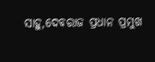ସାହୁ,ଦେବରାଜ ପ୍ରଧାନ ପ୍ରମୁଖ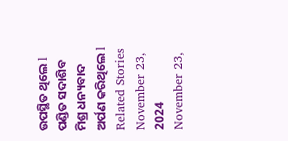ଉପସ୍ଥିତ ଥିଲେ l ପଣ୍ଡିତ ସଦାଶିବ ମିଶ୍ର ଧନ୍ୟବାଦ ଅର୍ପଣ କରିଥିଲେ l
Related Stories
November 23, 2024
November 23,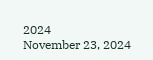2024
November 23, 2024